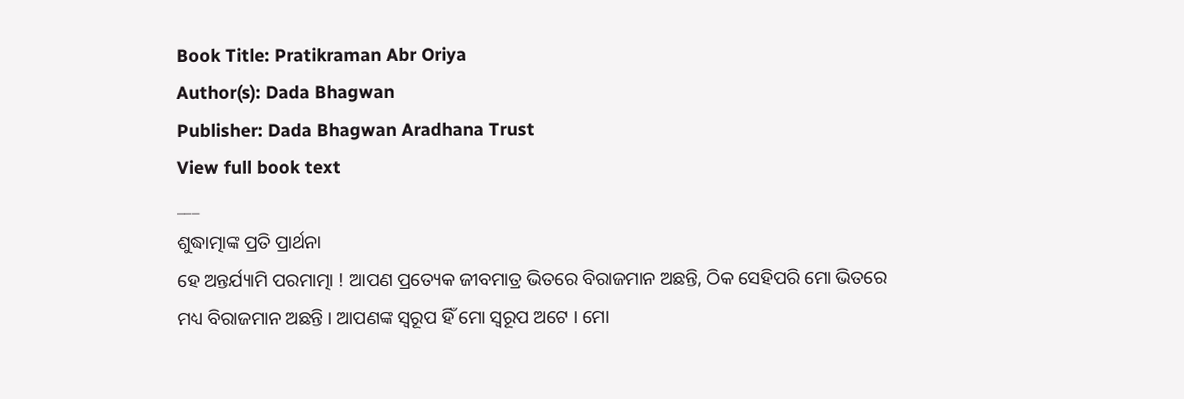Book Title: Pratikraman Abr Oriya
Author(s): Dada Bhagwan
Publisher: Dada Bhagwan Aradhana Trust
View full book text
___
ଶୁଦ୍ଧାତ୍ମାଙ୍କ ପ୍ରତି ପ୍ରାର୍ଥନା
ହେ ଅନ୍ତର୍ଯ୍ୟାମି ପରମାତ୍ମା ! ଆପଣ ପ୍ରତ୍ୟେକ ଜୀବମାତ୍ର ଭିତରେ ବିରାଜମାନ ଅଛନ୍ତି, ଠିକ ସେହିପରି ମୋ ଭିତରେ ମଧ୍ୟ ବିରାଜମାନ ଅଛନ୍ତି । ଆପଣଙ୍କ ସ୍ୱରୂପ ହିଁ ମୋ ସ୍ଵରୂପ ଅଟେ । ମୋ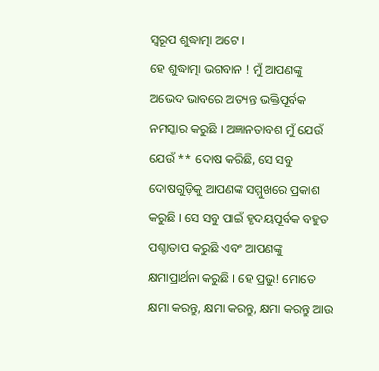ସ୍ଵରୂପ ଶୁଦ୍ଧାତ୍ମା ଅଟେ ।
ହେ ଶୁଦ୍ଧାତ୍ମା ଭଗବାନ ! ମୁଁ ଆପଣଙ୍କୁ ଅଭେଦ ଭାବରେ ଅତ୍ୟନ୍ତ ଭକ୍ତିପୂର୍ବକ ନମସ୍କାର କରୁଛି । ଅଜ୍ଞାନତାବଶ ମୁଁ ଯେଉଁ ଯେଉଁ ** ଦୋଷ କରିଛି, ସେ ସବୁ ଦୋଷଗୁଡ଼ିକୁ ଆପଣଙ୍କ ସମ୍ମୁଖରେ ପ୍ରକାଶ କରୁଛି । ସେ ସବୁ ପାଇଁ ହୃଦୟପୂର୍ବକ ବହୁତ ପଶ୍ଚାତାପ କରୁଛି ଏବଂ ଆପଣଙ୍କୁ କ୍ଷମାପ୍ରାର୍ଥନା କରୁଛି । ହେ ପ୍ରଭୁ! ମୋତେ କ୍ଷମା କରନ୍ତୁ, କ୍ଷମା କରନ୍ତୁ, କ୍ଷମା କରନ୍ତୁ ଆଉ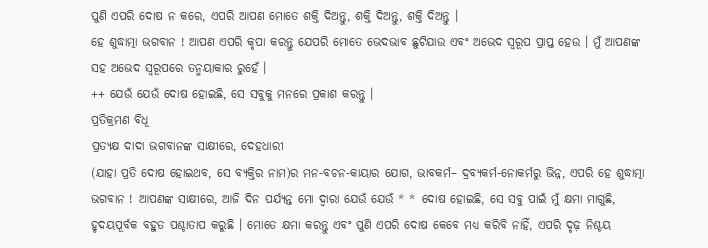ପୁଣି ଏପରି ଦୋଷ ନ କରେ, ଏପରି ଆପଣ ମୋତେ ଶକ୍ତି ଦିଅନ୍ତୁ, ଶକ୍ତି ଦିଅନ୍ତୁ, ଶକ୍ତି ଦିଅନ୍ତୁ ।
ହେ ଶୁଦ୍ଧାତ୍ମା ଭଗବାନ ! ଆପଣ ଏପରି କୃପା କରନ୍ତୁ ଯେପରି ମୋତେ ଭେଦଭାବ ଛୁଟିଯାଉ ଏବଂ ଅଭେଦ ସ୍ୱରୂପ ପ୍ରାପ୍ତ ହେଉ । ମୁଁ ଆପଣଙ୍କ ସହ ଅଭେଦ ସ୍ଵରୂପରେ ତନ୍ମୟାକାର ରୁହେଁ ।
++ ଯେଉଁ ଯେଉଁ ଦୋଷ ହୋଇଛି, ସେ ସବୁକୁ ମନରେ ପ୍ରକାଶ କରନ୍ତୁ ।
ପ୍ରତିକ୍ରମଣ ବିଧୂ
ପ୍ରତ୍ୟକ୍ଷ ଦାଦା ଭଗବାନଙ୍କ ସାକ୍ଷୀରେ, ଦେହଧାରୀ
(ଯାହା ପ୍ରତି ଦୋଷ ହୋଇଥବ, ସେ ବ୍ୟକ୍ତିର ନାମ)ର ମନ-ବଚନ-କାୟାର ଯୋଗ, ଭାବକର୍ମ– ଦ୍ରବ୍ୟକର୍ମ-ନୋକର୍ମରୁ ଭିନ୍ନ, ଏପରି ହେ ଶୁଦ୍ଧାତ୍ମା ଭଗବାନ ! ଆପଣଙ୍କ ସାକ୍ଷୀରେ, ଆଜି ଦିନ ପର୍ଯ୍ୟନ୍ତ ମୋ ଦ୍ଵାରା ଯେଉଁ ଯେଉଁ * * ଦୋଷ ହୋଇଛି, ସେ ସବୁ ପାଇଁ ମୁଁ କ୍ଷମା ମାଗୁଛି, ହୃଦୟପୂର୍ବକ ବହୁତ ପଶ୍ଚାତାପ କରୁଛି । ମୋତେ କ୍ଷମା କରନ୍ତୁ ଏବଂ ପୁଣି ଏପରି ଦୋଷ କେବେ ମଧ୍ୟ କରିବି ନାହିଁ, ଏପରି ଦୃଢ଼ ନିଶ୍ଚୟ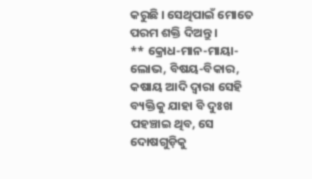କରୁଛି । ସେଥିପାଇଁ ମୋତେ ପରମ ଶକ୍ତି ଦିଅନ୍ତୁ ।
** କ୍ରୋଧ-ମାନ-ମାୟା-ଲୋଭ, ବିଷୟ-ବିକାର, କଷାୟ ଆଦି ଦ୍ଵାରା ସେହି ବ୍ୟକ୍ତିକୁ ଯାହା ବି ଦୁଃଖ ପହଞ୍ଚାଇ ଥିବ, ସେ ଦୋଷଗୁଡ଼ିକୁ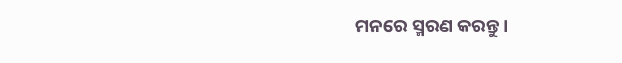ମନରେ ସ୍ମରଣ କରନ୍ତୁ ।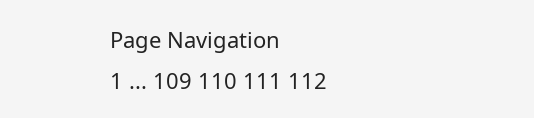Page Navigation
1 ... 109 110 111 112